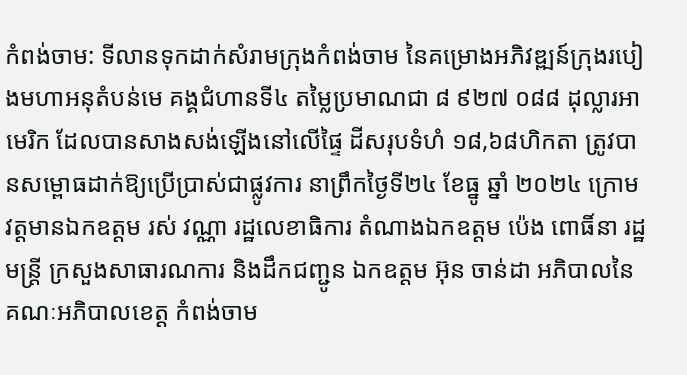កំពង់ចាម: ទីលានទុកដាក់សំរាមក្រុងកំពង់ចាម នៃគម្រោងអភិវឌ្ឍន៍ក្រុងរបៀងមហាអនុតំបន់មេ គង្គជំហានទី៤ តម្លៃប្រមាណជា ៨ ៩២៧ ០៨៨ ដុល្លារអាមេរិក ដែលបានសាងសង់ឡើងនៅលើផ្ទៃ ដីសរុបទំហំ ១៨,៦៨ហិកតា ត្រូវបានសម្ពោធដាក់ឱ្យប្រើប្រាស់ជាផ្លូវការ នាព្រឹកថ្ងៃទី២៤ ខែធ្នូ ឆ្នាំ ២០២៤ ក្រោមវត្តមានឯកឧត្តម រស់ វណ្ណា រដ្ឋលេខាធិការ តំណាងឯកឧត្តម ប៉េង ពោធិ៍នា រដ្ឋមន្ត្រី ក្រសួងសាធារណការ និងដឹកជញ្ជូន ឯកឧត្តម អ៊ុន ចាន់ដា អភិបាលនៃគណៈអភិបាលខេត្ត កំពង់ចាម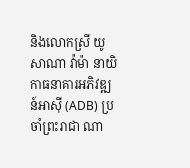និងលោកស្រី យូសាណា វ៉ាម៉ា នាយិកាធនាគារអភិវឌ្ឍន៍អាស៊ី (ADB) ប្រចាំព្រះរាជា ណា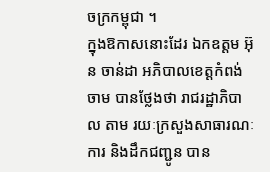ចក្រកម្ពុជា ។
ក្នុងឱកាសនោះដែរ ឯកឧត្តម អ៊ុន ចាន់ដា អភិបាលខេត្តកំពង់ចាម បានថ្លែងថា រាជរដ្ឋាភិបាល តាម រយៈក្រសួងសាធារណៈការ និងដឹកជញ្ជូន បាន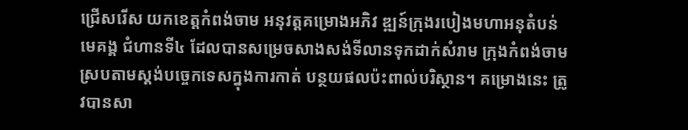ជ្រើសរើស យកខេត្តកំពង់ចាម អនុវត្តគម្រោងអភិវ ឌ្ឍន៍ក្រុងរបៀងមហាអនុតំបន់មេគង្គ ជំហានទី៤ ដែលបានសម្រេចសាងសង់ទីលានទុកដាក់សំរាម ក្រុងកំពង់ចាម ស្របតាមស្តង់បច្ចេកទេសក្នុងការកាត់ បន្ថយផលប៉ះពាល់បរិស្ថាន។ គម្រោងនេះ ត្រូវបានសា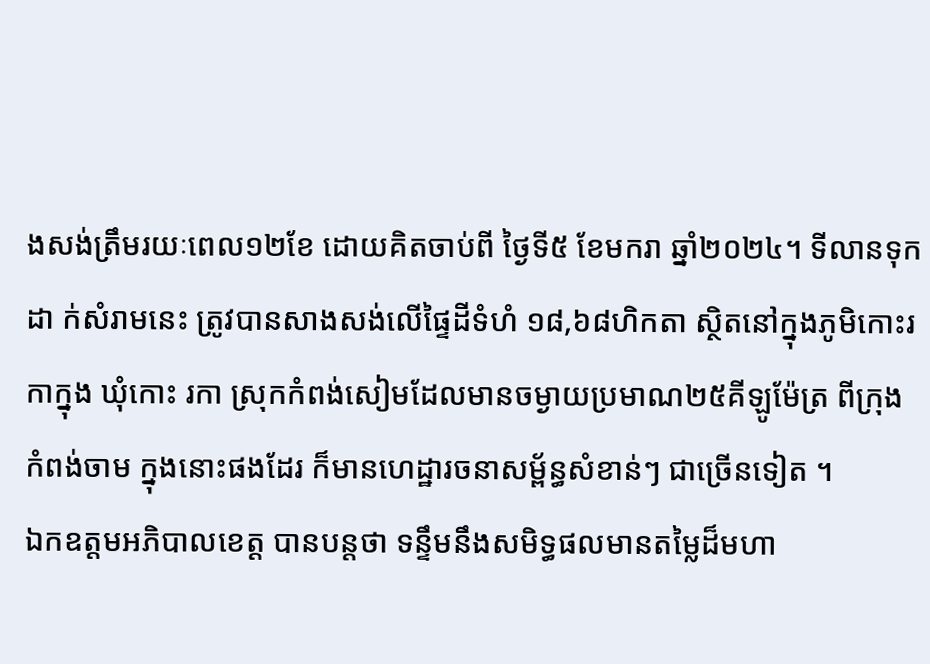ងសង់ត្រឹមរយៈពេល១២ខែ ដោយគិតចាប់ពី ថ្ងៃទី៥ ខែមករា ឆ្នាំ២០២៤។ ទីលានទុកដា ក់សំរាមនេះ ត្រូវបានសាងសង់លើផ្ទៃដីទំហំ ១៨,៦៨ហិកតា ស្ថិតនៅក្នុងភូមិកោះរកាក្នុង ឃុំកោះ រកា ស្រុកកំពង់សៀមដែលមានចម្ងាយប្រមាណ២៥គីឡូម៉ែត្រ ពីក្រុងកំពង់ចាម ក្នុងនោះផងដែរ ក៏មានហេដ្ឋារចនាសម្ព័ន្ធសំខាន់ៗ ជាច្រើនទៀត ។
ឯកឧត្តមអភិបាលខេត្ត បានបន្តថា ទន្ទឹមនឹងសមិទ្ធផលមានតម្លៃដ៏មហា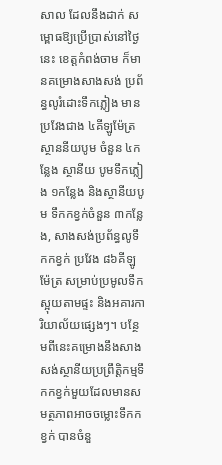សាល ដែលនឹងដាក់ សម្ពោធឱ្យប្រើប្រាស់នៅថ្ងៃនេះ ខេត្តកំពង់ចាម ក៏មានគម្រោងសាងសង់ ប្រព័ន្ធលូរំដោះទឹកភ្លៀង មានប្រវែងជាង ៤គីឡូម៉ែត្រ ស្ថាននីយបូម ចំនួន ៤កន្លែង ស្ថានីយ បូមទឹកភ្លៀង ១កន្លែង និងស្ថានីយបូម ទឹកកខ្វក់ចំនួន ៣កន្លែង, សាងសង់ប្រព័ន្ធលូទឹកកខ្វក់ ប្រវែង ៨៦គីឡូម៉ែត្រ សម្រាប់ប្រមូលទឹកស្អុយតាមផ្ទះ និងអគារការិយាល័យផ្សេងៗ។ បន្ថែមពីនេះគម្រោងនឹងសាងសង់ស្ថានីយប្រព្រឹត្តិកម្មទឹកកខ្វក់មួយដែលមានសមត្ថភាពអាចចម្លោះទឹកកខ្វក់ បានចំនួ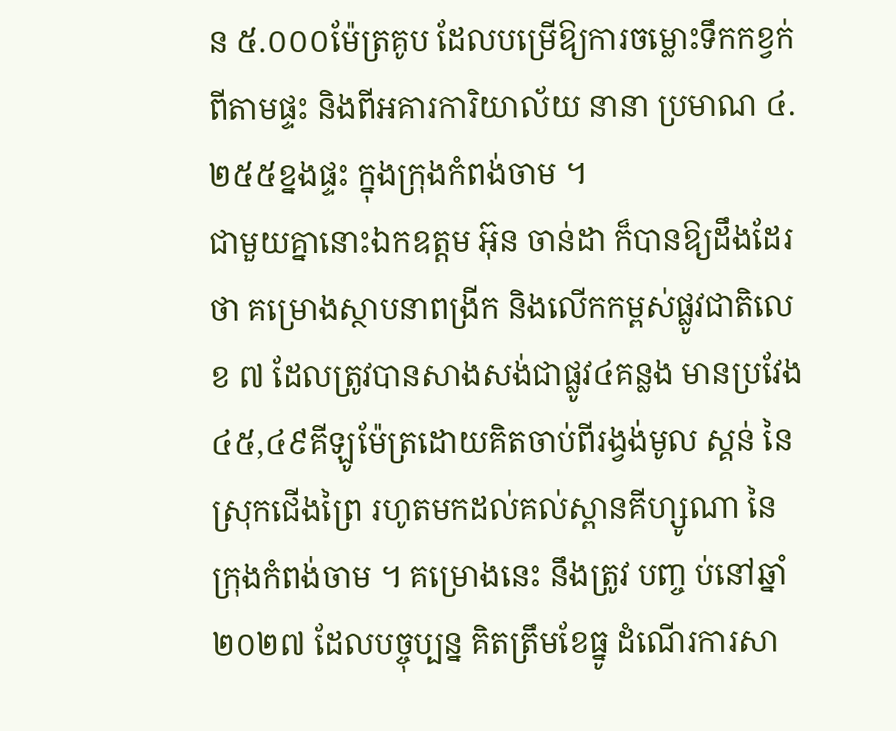ន ៥.០០០ម៉ែត្រគូប ដែលបម្រើឱ្យការចម្លោះទឹកកខ្វក់ពីតាមផ្ទះ និងពីអគារការិយាល័យ នានា ប្រមាណ ៤.២៥៥ខ្នងផ្ទះ ក្នុងក្រុងកំពង់ចាម ។
ជាមួយគ្នានោះឯកឧត្តម អ៊ុន ចាន់ដា ក៏បានឱ្យដឹងដែរថា គម្រោងស្ថាបនាពង្រីក និងលើកកម្ពស់ផ្លូវជាតិលេខ ៧ ដែលត្រូវបានសាងសង់ជាផ្លូវ៤គន្លង មានប្រវែង ៤៥,៤៩គីឡូម៉ែត្រដោយគិតចាប់ពីរង្វង់មូល ស្គន់ នៃស្រុកជើងព្រៃ រហូតមកដល់គល់ស្ពានគីហ្សូណា នៃក្រុងកំពង់ចាម ។ គម្រោងនេះ នឹងត្រូវ បញ្ច ប់នៅឆ្នាំ២០២៧ ដែលបច្ចុប្បន្ន គិតត្រឹមខែធ្នូ ដំណើរការសា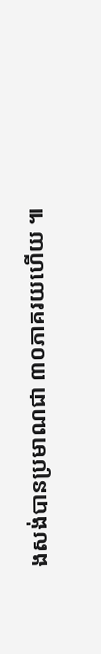ងសង់បានប្រមាណជា ៣០ភាគរយហើយ ៕